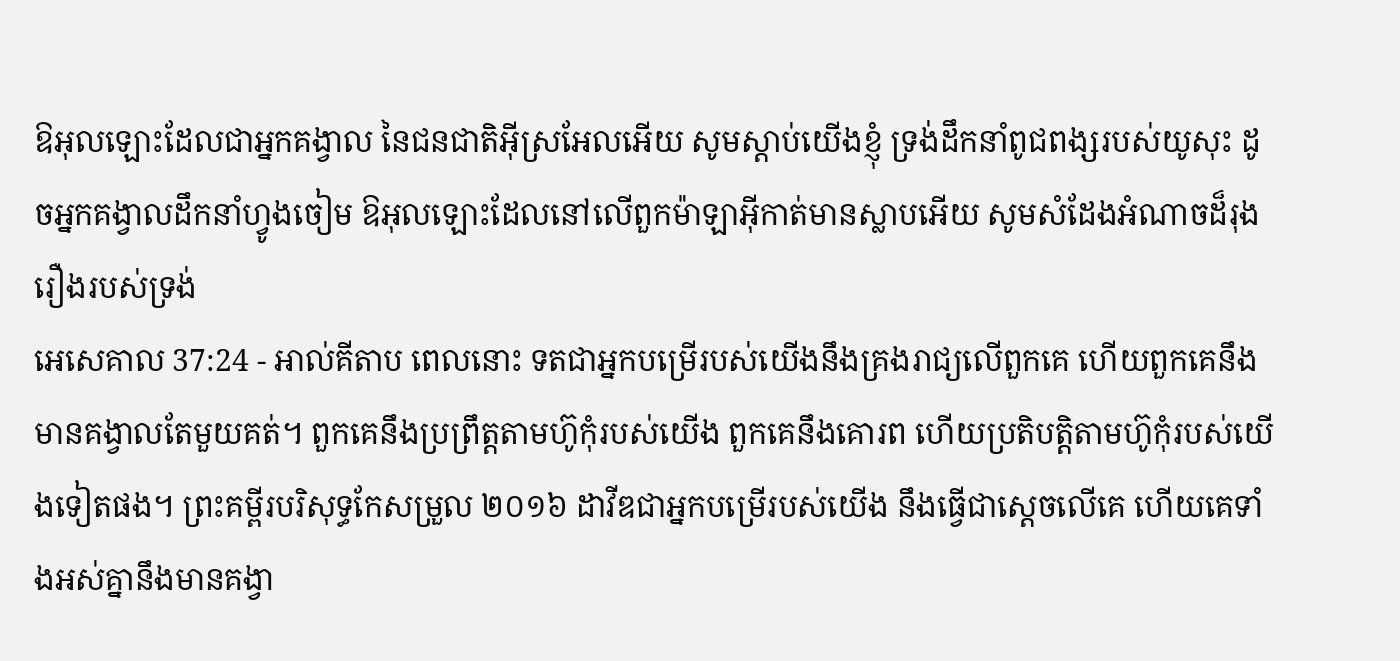ឱអុលឡោះដែលជាអ្នកគង្វាល នៃជនជាតិអ៊ីស្រអែលអើយ សូមស្តាប់យើងខ្ញុំ ទ្រង់ដឹកនាំពូជពង្សរបស់យូសុះ ដូចអ្នកគង្វាលដឹកនាំហ្វូងចៀម ឱអុលឡោះដែលនៅលើពួកម៉ាឡាអ៊ីកាត់មានស្លាបអើយ សូមសំដែងអំណាចដ៏រុងរឿងរបស់ទ្រង់
អេសេគាល 37:24 - អាល់គីតាប ពេលនោះ ទតជាអ្នកបម្រើរបស់យើងនឹងគ្រងរាជ្យលើពួកគេ ហើយពួកគេនឹងមានគង្វាលតែមួយគត់។ ពួកគេនឹងប្រព្រឹត្តតាមហ៊ូកុំរបស់យើង ពួកគេនឹងគោរព ហើយប្រតិបត្តិតាមហ៊ូកុំរបស់យើងទៀតផង។ ព្រះគម្ពីរបរិសុទ្ធកែសម្រួល ២០១៦ ដាវីឌជាអ្នកបម្រើរបស់យើង នឹងធ្វើជាស្តេចលើគេ ហើយគេទាំងអស់គ្នានឹងមានគង្វា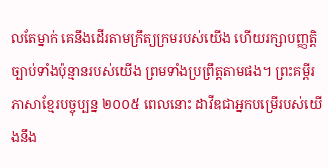លតែម្នាក់ គេនឹងដើរតាមក្រឹត្យក្រមរបស់យើង ហើយរក្សាបញ្ញត្តិច្បាប់ទាំងប៉ុន្មានរបស់យើង ព្រមទាំងប្រព្រឹត្តតាមផង។ ព្រះគម្ពីរភាសាខ្មែរបច្ចុប្បន្ន ២០០៥ ពេលនោះ ដាវីឌជាអ្នកបម្រើរបស់យើងនឹង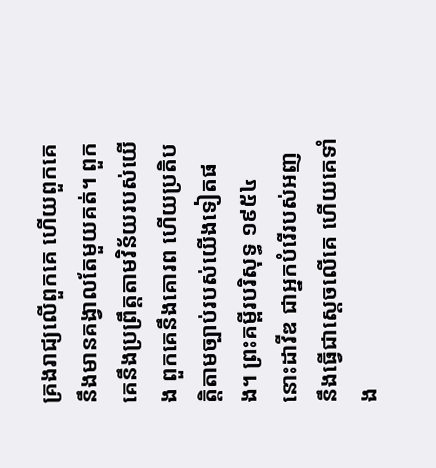គ្រងរាជ្យលើពួកគេ ហើយពួកគេនឹងមានគង្វាលតែមួយគត់។ ពួកគេនឹងប្រព្រឹត្តតាមវិន័យរបស់យើង ពួកគេនឹងគោរព ហើយប្រតិបត្តិតាមច្បាប់របស់យើងទៀតផង។ ព្រះគម្ពីរបរិសុទ្ធ ១៩៥៤ នោះដាវីឌ ជាអ្នកបំរើរបស់អញ នឹងធ្វើជាស្តេចលើគេ ហើយគេទាំង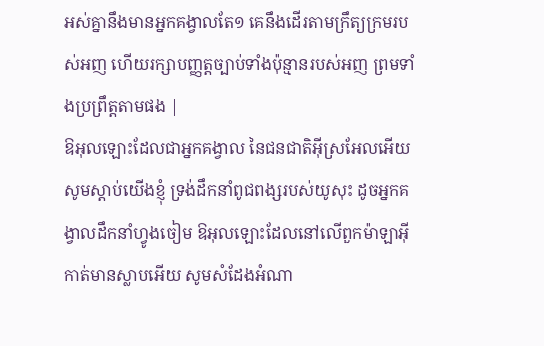អស់គ្នានឹងមានអ្នកគង្វាលតែ១ គេនឹងដើរតាមក្រឹត្យក្រមរបស់អញ ហើយរក្សាបញ្ញត្តច្បាប់ទាំងប៉ុន្មានរបស់អញ ព្រមទាំងប្រព្រឹត្តតាមផង |
ឱអុលឡោះដែលជាអ្នកគង្វាល នៃជនជាតិអ៊ីស្រអែលអើយ សូមស្តាប់យើងខ្ញុំ ទ្រង់ដឹកនាំពូជពង្សរបស់យូសុះ ដូចអ្នកគង្វាលដឹកនាំហ្វូងចៀម ឱអុលឡោះដែលនៅលើពួកម៉ាឡាអ៊ីកាត់មានស្លាបអើយ សូមសំដែងអំណា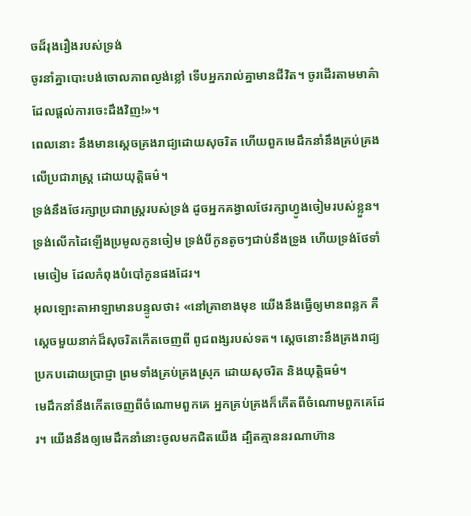ចដ៏រុងរឿងរបស់ទ្រង់
ចូរនាំគ្នាបោះបង់ចោលភាពល្ងង់ខ្លៅ ទើបអ្នករាល់គ្នាមានជីវិត។ ចូរដើរតាមមាគ៌ាដែលផ្ដល់ការចេះដឹងវិញ!»។
ពេលនោះ នឹងមានស្តេចគ្រងរាជ្យដោយសុចរិត ហើយពួកមេដឹកនាំនឹងគ្រប់គ្រងលើប្រជារាស្ត្រ ដោយយុត្តិធម៌។
ទ្រង់នឹងថែរក្សាប្រជារាស្ត្ររបស់ទ្រង់ ដូចអ្នកគង្វាលថែរក្សាហ្វូងចៀមរបស់ខ្លួន។ ទ្រង់លើកដៃឡើងប្រមូលកូនចៀម ទ្រង់បីកូនតូចៗជាប់នឹងទ្រូង ហើយទ្រង់ថែទាំមេចៀម ដែលកំពុងបំបៅកូនផងដែរ។
អុលឡោះតាអាឡាមានបន្ទូលថា៖ «នៅគ្រាខាងមុខ យើងនឹងធ្វើឲ្យមានពន្លក គឺស្ដេចមួយនាក់ដ៏សុចរិតកើតចេញពី ពូជពង្សរបស់ទត។ ស្ដេចនោះនឹងគ្រងរាជ្យ ប្រកបដោយប្រាជ្ញា ព្រមទាំងគ្រប់គ្រងស្រុក ដោយសុចរិត និងយុត្តិធម៌។
មេដឹកនាំនឹងកើតចេញពីចំណោមពួកគេ អ្នកគ្រប់គ្រងក៏កើតពីចំណោមពួកគេដែរ។ យើងនឹងឲ្យមេដឹកនាំនោះចូលមកជិតយើង ដ្បិតគ្មាននរណាហ៊ាន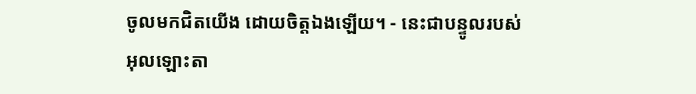ចូលមកជិតយើង ដោយចិត្តឯងឡើយ។ - នេះជាបន្ទូលរបស់អុលឡោះតា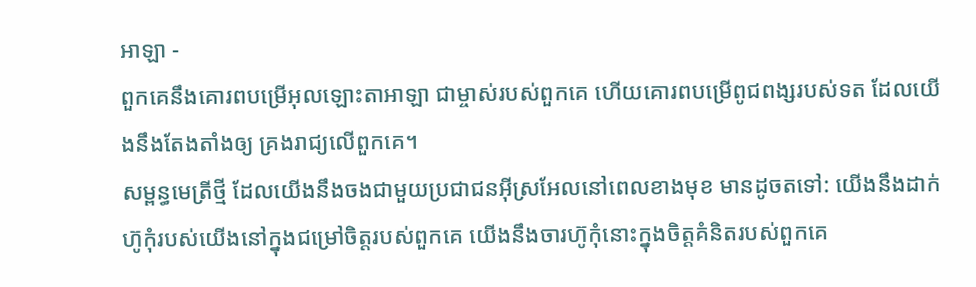អាឡា -
ពួកគេនឹងគោរពបម្រើអុលឡោះតាអាឡា ជាម្ចាស់របស់ពួកគេ ហើយគោរពបម្រើពូជពង្សរបស់ទត ដែលយើងនឹងតែងតាំងឲ្យ គ្រងរាជ្យលើពួកគេ។
សម្ពន្ធមេត្រីថ្មី ដែលយើងនឹងចងជាមួយប្រជាជនអ៊ីស្រអែលនៅពេលខាងមុខ មានដូចតទៅ: យើងនឹងដាក់ហ៊ូកុំរបស់យើងនៅក្នុងជម្រៅចិត្តរបស់ពួកគេ យើងនឹងចារហ៊ូកុំនោះក្នុងចិត្តគំនិតរបស់ពួកគេ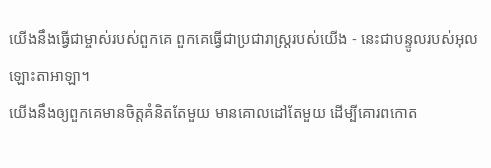យើងនឹងធ្វើជាម្ចាស់របស់ពួកគេ ពួកគេធ្វើជាប្រជារាស្ត្ររបស់យើង - នេះជាបន្ទូលរបស់អុលឡោះតាអាឡា។
យើងនឹងឲ្យពួកគេមានចិត្តគំនិតតែមួយ មានគោលដៅតែមួយ ដើម្បីគោរពកោត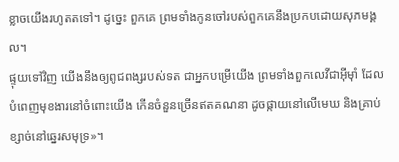ខ្លាចយើងរហូតតទៅ។ ដូច្នេះ ពួកគេ ព្រមទាំងកូនចៅរបស់ពួកគេនឹងប្រកបដោយសុភមង្គល។
ផ្ទុយទៅវិញ យើងនឹងឲ្យពូជពង្សរបស់ទត ជាអ្នកបម្រើយើង ព្រមទាំងពួកលេវីជាអ៊ីមុាំ ដែលបំពេញមុខងារនៅចំពោះយើង កើនចំនួនច្រើនឥតគណនា ដូចផ្កាយនៅលើមេឃ និងគ្រាប់ខ្សាច់នៅឆ្នេរសមុទ្រ»។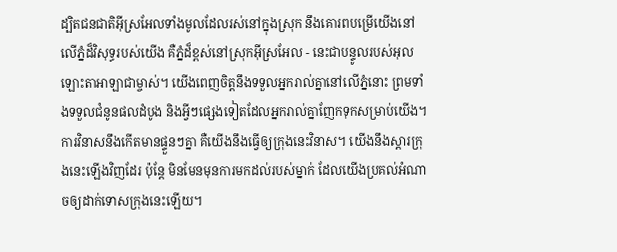ដ្បិតជនជាតិអ៊ីស្រអែលទាំងមូលដែលរស់នៅក្នុងស្រុក នឹងគោរពបម្រើយើងនៅលើភ្នំដ៏វិសុទ្ធរបស់យើង គឺភ្នំដ៏ខ្ពស់នៅស្រុកអ៊ីស្រអែល - នេះជាបន្ទូលរបស់អុលឡោះតាអាឡាជាម្ចាស់។ យើងពេញចិត្តនឹងទទួលអ្នករាល់គ្នានៅលើភ្នំនោះ ព្រមទាំងទទួលជំនូនផលដំបូង និងអ្វីៗផ្សេងទៀតដែលអ្នករាល់គ្នាញែកទុកសម្រាប់យើង។
ការវិនាសនឹងកើតមានផ្ទួនៗគ្នា គឺយើងនឹងធ្វើឲ្យក្រុងនេះវិនាស។ យើងនឹងស្តារក្រុងនេះឡើងវិញដែរ ប៉ុន្តែ មិនមែនមុនការមកដល់របស់ម្នាក់ ដែលយើងប្រគល់អំណាចឲ្យដាក់ទោសក្រុងនេះឡើយ។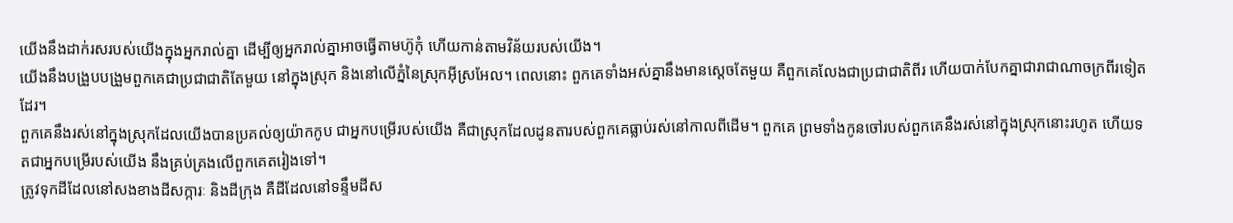យើងនឹងដាក់រសរបស់យើងក្នុងអ្នករាល់គ្នា ដើម្បីឲ្យអ្នករាល់គ្នាអាចធ្វើតាមហ៊ូកុំ ហើយកាន់តាមវិន័យរបស់យើង។
យើងនឹងបង្រួបបង្រួមពួកគេជាប្រជាជាតិតែមួយ នៅក្នុងស្រុក និងនៅលើភ្នំនៃស្រុកអ៊ីស្រអែល។ ពេលនោះ ពួកគេទាំងអស់គ្នានឹងមានស្ដេចតែមួយ គឺពួកគេលែងជាប្រជាជាតិពីរ ហើយបាក់បែកគ្នាជារាជាណាចក្រពីរទៀតដែរ។
ពួកគេនឹងរស់នៅក្នុងស្រុកដែលយើងបានប្រគល់ឲ្យយ៉ាកកូប ជាអ្នកបម្រើរបស់យើង គឺជាស្រុកដែលដូនតារបស់ពួកគេធ្លាប់រស់នៅកាលពីដើម។ ពួកគេ ព្រមទាំងកូនចៅរបស់ពួកគេនឹងរស់នៅក្នុងស្រុកនោះរហូត ហើយទតជាអ្នកបម្រើរបស់យើង នឹងគ្រប់គ្រងលើពួកគេតរៀងទៅ។
ត្រូវទុកដីដែលនៅសងខាងដីសក្ការៈ និងដីក្រុង គឺដីដែលនៅទន្ទឹមដីស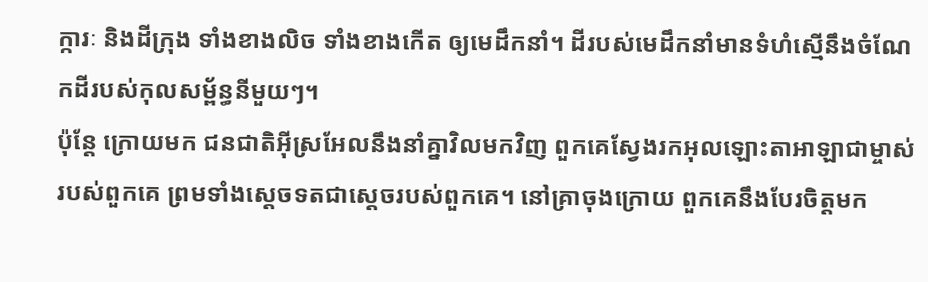ក្ការៈ និងដីក្រុង ទាំងខាងលិច ទាំងខាងកើត ឲ្យមេដឹកនាំ។ ដីរបស់មេដឹកនាំមានទំហំស្មើនឹងចំណែកដីរបស់កុលសម្ព័ន្ធនីមួយៗ។
ប៉ុន្តែ ក្រោយមក ជនជាតិអ៊ីស្រអែលនឹងនាំគ្នាវិលមកវិញ ពួកគេស្វែងរកអុលឡោះតាអាឡាជាម្ចាស់របស់ពួកគេ ព្រមទាំងស្តេចទតជាស្ដេចរបស់ពួកគេ។ នៅគ្រាចុងក្រោយ ពួកគេនឹងបែរចិត្តមក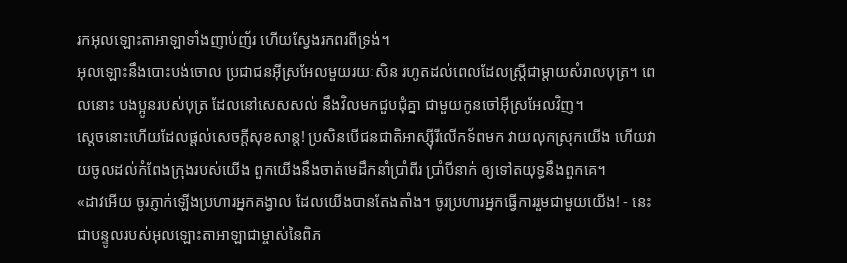រកអុលឡោះតាអាឡាទាំងញាប់ញ័រ ហើយស្វែងរកពរពីទ្រង់។
អុលឡោះនឹងបោះបង់ចោល ប្រជាជនអ៊ីស្រអែលមួយរយៈសិន រហូតដល់ពេលដែលស្ត្រីជាម្តាយសំរាលបុត្រ។ ពេលនោះ បងប្អូនរបស់បុត្រ ដែលនៅសេសសល់ នឹងវិលមកជួបជុំគ្នា ជាមួយកូនចៅអ៊ីស្រអែលវិញ។
ស្ដេចនោះហើយដែលផ្ដល់សេចក្ដីសុខសាន្ត! ប្រសិនបើជនជាតិអាស្ស៊ីរីលើកទ័ពមក វាយលុកស្រុកយើង ហើយវាយចូលដល់កំពែងក្រុងរបស់យើង ពួកយើងនឹងចាត់មេដឹកនាំប្រាំពីរ ប្រាំបីនាក់ ឲ្យទៅតយុទ្ធនឹងពួកគេ។
«ដាវអើយ ចូរភ្ញាក់ឡើងប្រហារអ្នកគង្វាល ដែលយើងបានតែងតាំង។ ចូរប្រហារអ្នកធ្វើការរួមជាមួយយើង! - នេះជាបន្ទូលរបស់អុលឡោះតាអាឡាជាម្ចាស់នៃពិភ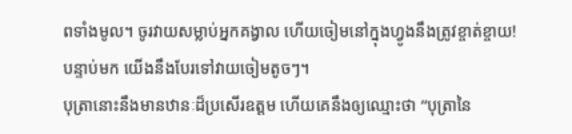ពទាំងមូល។ ចូរវាយសម្លាប់អ្នកគង្វាល ហើយចៀមនៅក្នុងហ្វូងនឹងត្រូវខ្ចាត់ខ្ចាយ! បន្ទាប់មក យើងនឹងបែរទៅវាយចៀមតូចៗ។
បុត្រានោះនឹងមានឋានៈដ៏ប្រសើរឧត្ដម ហើយគេនឹងឲ្យឈ្មោះថា “បុត្រានៃ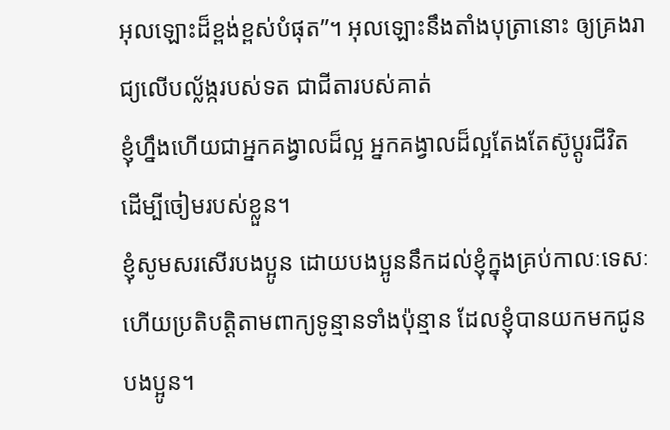អុលឡោះដ៏ខ្ពង់ខ្ពស់បំផុត”។ អុលឡោះនឹងតាំងបុត្រានោះ ឲ្យគ្រងរាជ្យលើបល្ល័ង្ករបស់ទត ជាជីតារបស់គាត់
ខ្ញុំហ្នឹងហើយជាអ្នកគង្វាលដ៏ល្អ អ្នកគង្វាលដ៏ល្អតែងតែស៊ូប្ដូរជីវិត ដើម្បីចៀមរបស់ខ្លួន។
ខ្ញុំសូមសរសើរបងប្អូន ដោយបងប្អូននឹកដល់ខ្ញុំក្នុងគ្រប់កាលៈទេសៈ ហើយប្រតិបត្ដិតាមពាក្យទូន្មានទាំងប៉ុន្មាន ដែលខ្ញុំបានយកមកជូនបងប្អូន។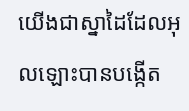យើងជាស្នាដៃដែលអុលឡោះបានបង្កើត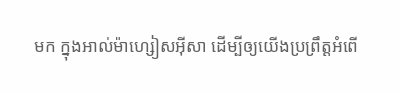មក ក្នុងអាល់ម៉ាហ្សៀសអ៊ីសា ដើម្បីឲ្យយើងប្រព្រឹត្ដអំពើ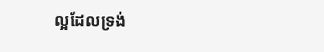ល្អដែលទ្រង់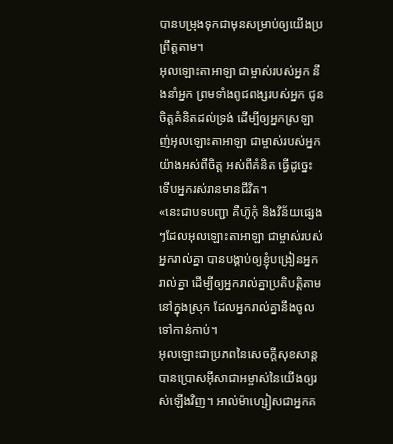បានបម្រុងទុកជាមុនសម្រាប់ឲ្យយើងប្រព្រឹត្ដតាម។
អុលឡោះតាអាឡា ជាម្ចាស់របស់អ្នក នឹងនាំអ្នក ព្រមទាំងពូជពង្សរបស់អ្នក ជូនចិត្តគំនិតដល់ទ្រង់ ដើម្បីឲ្យអ្នកស្រឡាញ់អុលឡោះតាអាឡា ជាម្ចាស់របស់អ្នក យ៉ាងអស់ពីចិត្ត អស់ពីគំនិត ធ្វើដូច្នេះ ទើបអ្នករស់រានមានជីវិត។
«នេះជាបទបញ្ជា គឺហ៊ូកុំ និងវិន័យផ្សេងៗដែលអុលឡោះតាអាឡា ជាម្ចាស់របស់អ្នករាល់គ្នា បានបង្គាប់ឲ្យខ្ញុំបង្រៀនអ្នករាល់គ្នា ដើម្បីឲ្យអ្នករាល់គ្នាប្រតិបត្តិតាម នៅក្នុងស្រុក ដែលអ្នករាល់គ្នានឹងចូលទៅកាន់កាប់។
អុលឡោះជាប្រភពនៃសេចក្ដីសុខសាន្ដ បានប្រោសអ៊ីសាជាអម្ចាស់នៃយើងឲ្យរស់ឡើងវិញ។ អាល់ម៉ាហ្សៀសជាអ្នកគ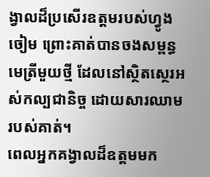ង្វាលដ៏ប្រសើរឧត្ដមរបស់ហ្វូងចៀម ព្រោះគាត់បានចងសម្ពន្ធមេត្រីមួយថ្មី ដែលនៅស្ថិតស្ថេរអស់កល្បជានិច្ច ដោយសារឈាមរបស់គាត់។
ពេលអ្នកគង្វាលដ៏ឧត្ដមមក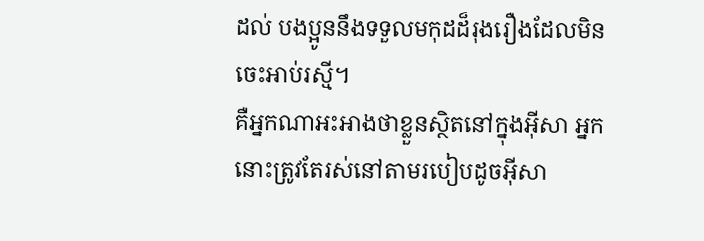ដល់ បងប្អូននឹងទទួលមកុដដ៏រុងរឿងដែលមិនចេះអាប់រស្មី។
គឺអ្នកណាអះអាងថាខ្លួនស្ថិតនៅក្នុងអ៊ីសា អ្នកនោះត្រូវតែរស់នៅតាមរបៀបដូចអ៊ីសា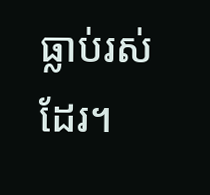ធ្លាប់រស់ដែរ។